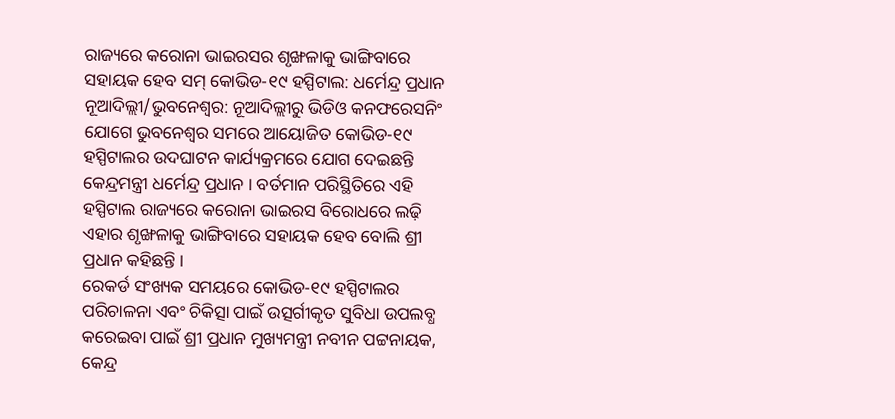ରାଜ୍ୟରେ କରୋନା ଭାଇରସର ଶୃଙ୍ଖଳାକୁ ଭାଙ୍ଗିବାରେ ସହାୟକ ହେବ ସମ୍ କୋଭିଡ-୧୯ ହସ୍ପିଟାଲ: ଧର୍ମେନ୍ଦ୍ର ପ୍ରଧାନ
ନୂଆଦିଲ୍ଲୀ/ଭୁବନେଶ୍ୱର: ନୂଆଦିଲ୍ଲୀରୁ ଭିଡିଓ କନଫରେସନିଂ ଯୋଗେ ଭୁବନେଶ୍ୱର ସମରେ ଆୟୋଜିତ କୋଭିଡ-୧୯ ହସ୍ପିଟାଲର ଉଦଘାଟନ କାର୍ଯ୍ୟକ୍ରମରେ ଯୋଗ ଦେଇଛନ୍ତି କେନ୍ଦ୍ରମନ୍ତ୍ରୀ ଧର୍ମେନ୍ଦ୍ର ପ୍ରଧାନ । ବର୍ତମାନ ପରିସ୍ଥିତିରେ ଏହି ହସ୍ପିଟାଲ ରାଜ୍ୟରେ କରୋନା ଭାଇରସ ବିରୋଧରେ ଲଢ଼ି ଏହାର ଶୃଙ୍ଖଳାକୁ ଭାଙ୍ଗିବାରେ ସହାୟକ ହେବ ବୋଲି ଶ୍ରୀ ପ୍ରଧାନ କହିଛନ୍ତି ।
ରେକର୍ଡ ସଂଖ୍ୟକ ସମୟରେ କୋଭିଡ-୧୯ ହସ୍ପିଟାଲର ପରିଚାଳନା ଏବଂ ଚିକିତ୍ସା ପାଇଁ ଉତ୍ସର୍ଗୀକୃତ ସୁବିଧା ଉପଲବ୍ଧ କରେଇବା ପାଇଁ ଶ୍ରୀ ପ୍ରଧାନ ମୁଖ୍ୟମନ୍ତ୍ରୀ ନବୀନ ପଟ୍ଟନାୟକ, କେନ୍ଦ୍ର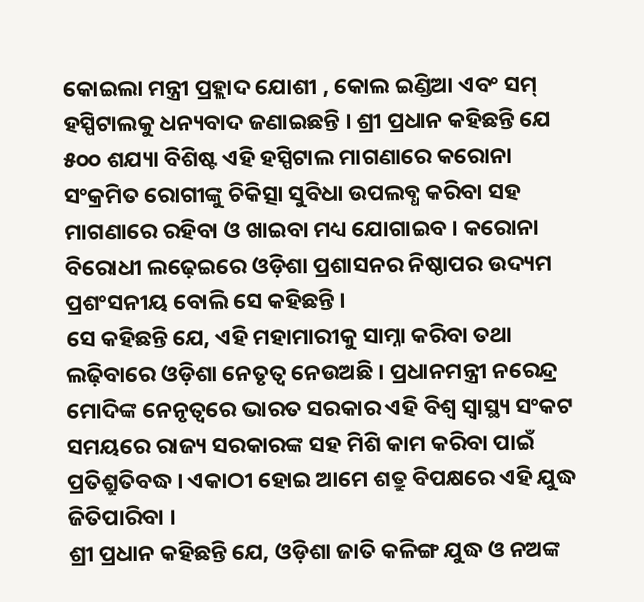କୋଇଲା ମନ୍ତ୍ରୀ ପ୍ରହ୍ଲାଦ ଯୋଶୀ , କୋଲ ଇଣ୍ଡିଆ ଏବଂ ସମ୍ ହସ୍ପିଟାଲକୁ ଧନ୍ୟବାଦ ଜଣାଇଛନ୍ତି । ଶ୍ରୀ ପ୍ରଧାନ କହିଛନ୍ତି ଯେ ୫୦୦ ଶଯ୍ୟା ବିଶିଷ୍ଟ ଏହି ହସ୍ପିଟାଲ ମାଗଣାରେ କରୋନା ସଂକ୍ରମିତ ରୋଗୀଙ୍କୁ ଚିକିତ୍ସା ସୁବିଧା ଉପଲବ୍ଧ କରିବା ସହ ମାଗଣାରେ ରହିବା ଓ ଖାଇବା ମଧ୍ୟ ଯୋଗାଇବ । କରୋନା ବିରୋଧୀ ଲଢ଼େଇରେ ଓଡ଼ିଶା ପ୍ରଶାସନର ନିଷ୍ଠାପର ଉଦ୍ୟମ ପ୍ରଶଂସନୀୟ ବୋଲି ସେ କହିଛନ୍ତି ।
ସେ କହିଛନ୍ତି ଯେ, ଏହି ମହାମାରୀକୁ ସାମ୍ନା କରିବା ତଥା ଲଢ଼ିବାରେ ଓଡ଼ିଶା ନେତୃତ୍ୱ ନେଉଅଛି । ପ୍ରଧାନମନ୍ତ୍ରୀ ନରେନ୍ଦ୍ର ମୋଦିଙ୍କ ନେନୃତ୍ୱରେ ଭାରତ ସରକାର ଏହି ବିଶ୍ୱ ସ୍ୱାସ୍ଥ୍ୟ ସଂକଟ ସମୟରେ ରାଜ୍ୟ ସରକାରଙ୍କ ସହ ମିଶି କାମ କରିବା ପାଇଁ ପ୍ରତିଶ୍ରୁତିବଦ୍ଧ । ଏକାଠୀ ହୋଇ ଆମେ ଶତ୍ରୁ ବିପକ୍ଷରେ ଏହି ଯୁଦ୍ଧ ଜିତିପାରିବା ।
ଶ୍ରୀ ପ୍ରଧାନ କହିଛନ୍ତି ଯେ, ଓଡ଼ିଶା ଜାତି କଳିଙ୍ଗ ଯୁଦ୍ଧ ଓ ନଅଙ୍କ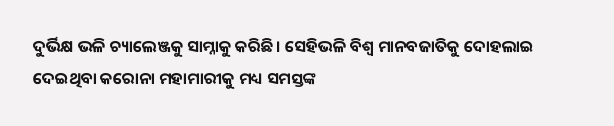ଦୁର୍ଭିକ୍ଷ ଭଳି ଚ୍ୟାଲେଞ୍ଜକୁ ସାମ୍ନାକୁ କରିଛି । ସେହିଭଳି ବିଶ୍ୱ ମାନବଜାତିକୁ ଦୋହଲାଇ ଦେଇଥିବା କରୋନା ମହାମାରୀକୁ ମଧ୍ୟ ସମସ୍ତଙ୍କ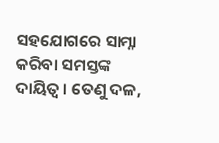ସହଯୋଗରେ ସାମ୍ନା କରିବା ସମସ୍ତଙ୍କ ଦାୟିତ୍ୱ । ତେଣୁ ଦଳ,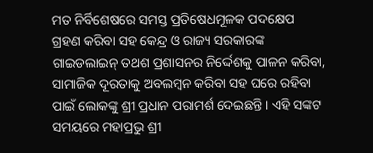ମତ ନିର୍ବିଶେଷରେ ସମସ୍ତ ପ୍ରତିଷେଧମୂଳକ ପଦକ୍ଷେପ ଗ୍ରହଣ କରିବା ସହ କେନ୍ଦ୍ର ଓ ରାଜ୍ୟ ସରକାରଙ୍କ ଗାଇଡଲାଇନ୍ ତଥଶ ପ୍ରଶାସନର ନିର୍ଦ୍ଦେଶକୁ ପାଳନ କରିବା, ସାମାଜିକ ଦୂରତାକୁ ଅବଲମ୍ବନ କରିବା ସହ ଘରେ ରହିବା ପାଇଁ ଲୋକଙ୍କୁ ଶ୍ରୀ ପ୍ରଧାନ ପରାମର୍ଶ ଦେଇଛନ୍ତି । ଏହି ସଙ୍କଟ ସମୟରେ ମହାପ୍ରଭୁ ଶ୍ରୀ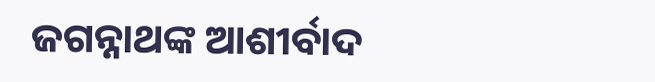ଜଗନ୍ନାଥଙ୍କ ଆଶୀର୍ବାଦ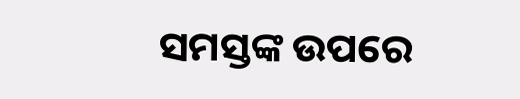ସମସ୍ତଙ୍କ ଉପରେ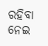ରହିବା ନେଇ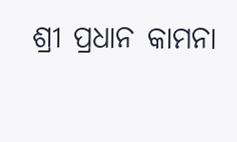ଶ୍ରୀ ପ୍ରଧାନ କାମନା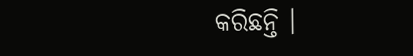କରିଛନ୍ତି ।